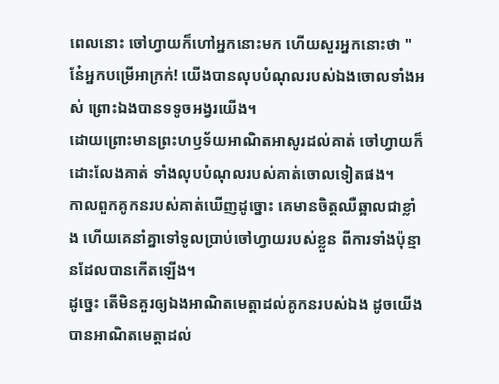ពេលនោះ ចៅហ្វាយក៏ហៅអ្នកនោះមក ហើយសួរអ្នកនោះថា "នែ៎អ្នកបម្រើអាក្រក់! យើងបានលុបបំណុលរបស់ឯងចោលទាំងអស់ ព្រោះឯងបានទទូចអង្វរយើង។
ដោយព្រោះមានព្រះហឫទ័យអាណិតអាសូរដល់គាត់ ចៅហ្វាយក៏ដោះលែងគាត់ ទាំងលុបបំណុលរបស់គាត់ចោលទៀតផង។
កាលពួកគូកនរបស់គាត់ឃើញដូច្នោះ គេមានចិត្តឈឺឆ្អាលជាខ្លាំង ហើយគេនាំគ្នាទៅទូលប្រាប់ចៅហ្វាយរបស់ខ្លួន ពីការទាំងប៉ុន្មានដែលបានកើតឡើង។
ដូច្នេះ តើមិនគួរឲ្យឯងអាណិតមេត្តាដល់គូកនរបស់ឯង ដូចយើងបានអាណិតមេត្តាដល់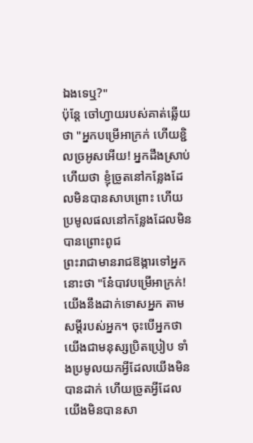ឯងទេឬ?"
ប៉ុន្តែ ចៅហ្វាយរបស់គាត់ឆ្លើយថា "អ្នកបម្រើអាក្រក់ ហើយខ្ជិលច្រអូសអើយ! អ្នកដឹងស្រាប់ហើយថា ខ្ញុំច្រូតនៅកន្លែងដែលមិនបានសាបព្រោះ ហើយប្រមូលផលនៅកន្លែងដែលមិនបានព្រោះពូជ
ព្រះរាជាមានរាជឱង្ការទៅអ្នកនោះថា "នែ៎បាវបម្រើអាក្រក់! យើងនឹងដាក់ទោសអ្នក តាមសម្ដីរបស់អ្នក។ ចុះបើអ្នកថា យើងជាមនុស្សប្រិតប្រៀប ទាំងប្រមូលយកអ្វីដែលយើងមិនបានដាក់ ហើយច្រូតអ្វីដែលយើងមិនបានសា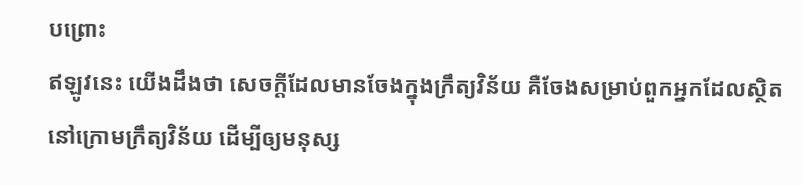បព្រោះ
ឥឡូវនេះ យើងដឹងថា សេចក្តីដែលមានចែងក្នុងក្រឹត្យវិន័យ គឺចែងសម្រាប់ពួកអ្នកដែលសិ្ថតនៅក្រោមក្រឹត្យវិន័យ ដើម្បីឲ្យមនុស្ស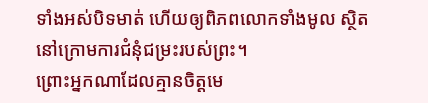ទាំងអស់បិទមាត់ ហើយឲ្យពិភពលោកទាំងមូល ស្ថិតនៅក្រោមការជំនុំជម្រះរបស់ព្រះ។
ព្រោះអ្នកណាដែលគ្មានចិត្តមេ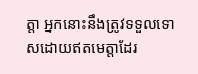ត្តា អ្នកនោះនឹងត្រូវទទួលទោសដោយឥតមេត្តាដែរ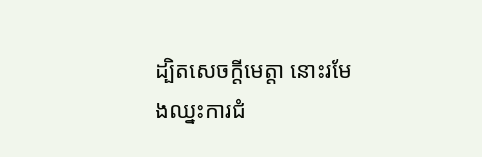ដ្បិតសេចក្តីមេត្តា នោះរមែងឈ្នះការជំ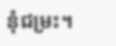នុំជម្រះ។